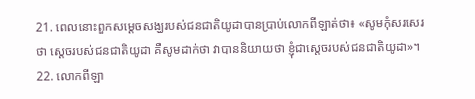21. ពេលនោះពួកសម្តេចសង្ឃរបស់ជនជាតិយូដាបានប្រាប់លោកពីឡាត់ថា៖ «សូមកុំសរសេរថា ស្តេចរបស់ជនជាតិយូដា គឺសូមដាក់ថា វាបាននិយាយថា ខ្ញុំជាស្តេចរបស់ជនជាតិយូដា»។
22. លោកពីឡា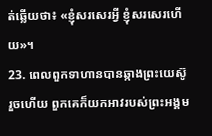ត់ឆ្លើយថា៖ «ខ្ញុំសរសេរអ្វី ខ្ញុំសរសេរហើយ»។
23. ពេលពួកទាហានបានឆ្កាងព្រះយេស៊ូរួចហើយ ពួកគេក៏យកអាវរបស់ព្រះអង្គម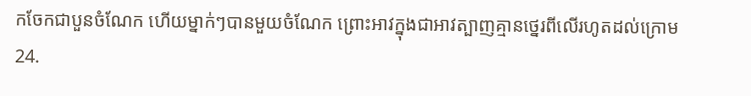កចែកជាបួនចំណែក ហើយម្នាក់ៗបានមួយចំណែក ព្រោះអាវក្នុងជាអាវត្បាញគ្មានថ្នេរពីលើរហូតដល់ក្រោម
24.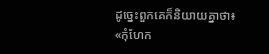ដូច្នេះពួកគេក៏និយាយគ្នាថា៖ «កុំហែក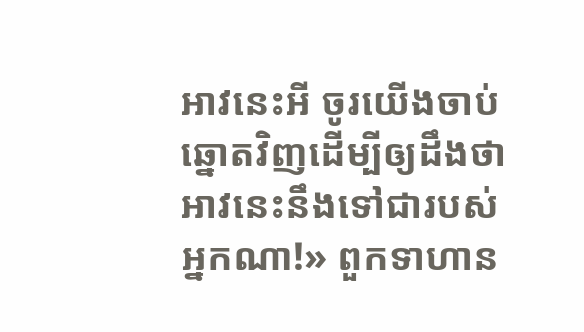អាវនេះអី ចូរយើងចាប់ឆ្នោតវិញដើម្បីឲ្យដឹងថា អាវនេះនឹងទៅជារបស់អ្នកណា!» ពួកទាហាន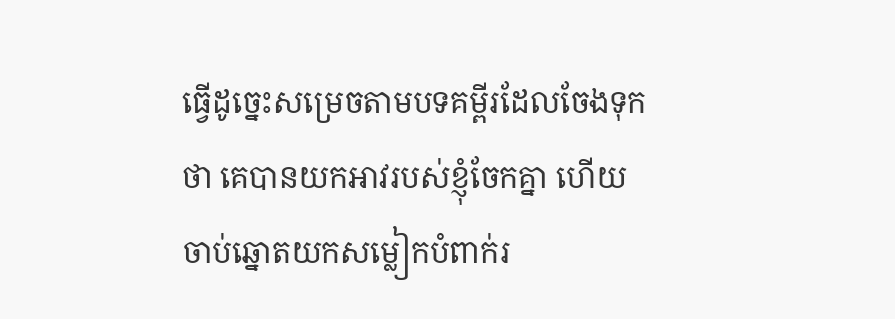ធ្វើដូច្នេះសម្រេចតាមបទគម្ពីរដែលចែងទុកថា គេបានយកអាវរបស់ខ្ញុំចែកគ្នា ហើយចាប់ឆ្នោតយកសម្លៀកបំពាក់រ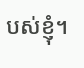បស់ខ្ញុំ។